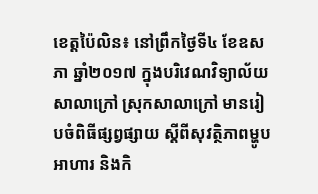ខេត្តប៉ៃលិន៖ នៅព្រឹកថ្ងៃទី៤ ខែឧសភា ឆ្នាំ២០១៧ ក្នុងបរិវេណវិទ្យាល័យសាលាក្រៅ ស្រុកសាលាក្រៅ មានរៀបចំពិធីផ្សព្វផ្សាយ ស្តីពីសុវត្ថិភាពម្ហូបអាហារ និងកិ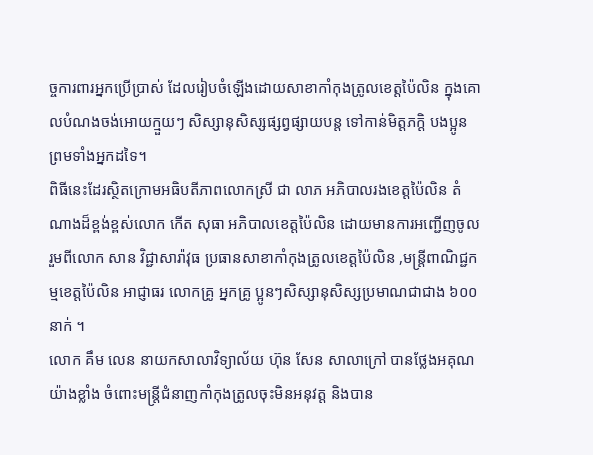ច្ចការពារអ្នកប្រើប្រាស់ ដែលរៀបចំឡើងដោយសាខាកាំកុងត្រូលខេត្តប៉ៃលិន ក្នុងគោលបំណងចង់អោយក្មួយៗ សិស្សានុសិស្សផ្សព្វផ្សាយបន្ត ទៅកាន់មិត្តភក្តិ បងប្អូន ព្រមទាំងអ្នកដទៃ។
ពិធីនេះដែរស្ថិតក្រោមអធិបតីភាពលោកស្រី ជា លាភ អភិបាលរងខេត្តប៉ៃលិន តំណាងដ៏ខ្ពង់ខ្ពស់លោក កើត សុធា អភិបាលខេត្តប៉ៃលិន ដោយមានការអញ្ជើញចូលរួមពីលោក សាន វិជ្ជាសារ៉ាវុធ ប្រធានសាខាកាំកុងត្រូលខេត្តប៉ៃលិន ,មន្ត្រីពាណិជ្ជកម្មខេត្តប៉ៃលិន អាជ្ញាធរ លោកគ្រូ អ្នកគ្រូ ប្អូនៗសិស្សានុសិស្សប្រមាណជាជាង ៦០០នាក់ ។
លោក គឹម លេន នាយកសាលាវិទ្យាល័យ ហ៊ុន សែន សាលាក្រៅ បានថ្លែងអគុណយ៉ាងខ្លាំង ចំពោះមន្ត្រីជំនាញកាំកុងត្រូលចុះមិនអនុវត្ត និងបាន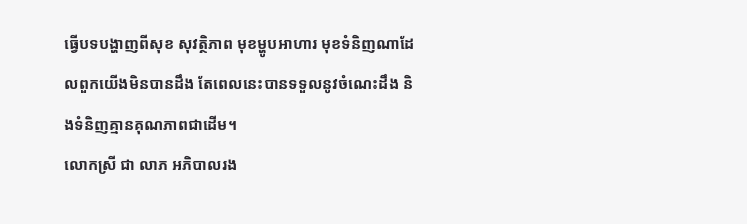ធ្វើបទបង្ហាញពីសុខ សុវត្ថិភាព មុខម្ហូបអាហារ មុខទំនិញណាដែលពួកយើងមិនបានដឹង តែពេលនេះបានទទួលនូវចំណេះដឹង និងទំនិញគ្មានគុណភាពជាដើម។
លោកស្រី ជា លាភ អភិបាលរង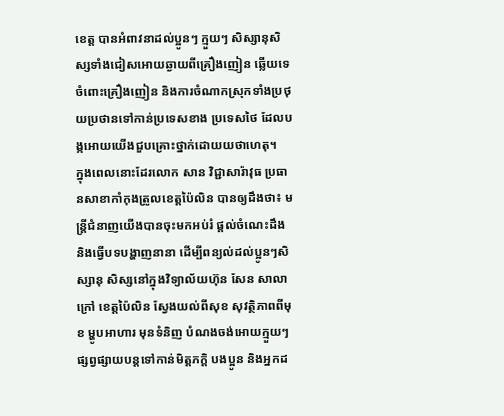ខេត្ត បានអំពាវនាដល់ប្អូនៗ ក្មួយៗ សិស្សានុសិស្សទាំងជៀសអោយឆ្ងាយពីគ្រឿងញៀន ឆ្លើយទេចំពោះគ្រឿងញៀន និងការចំណាកស្រុកទាំងប្រថុយប្រថានទៅកាន់ប្រទេសខាង ប្រទេសថៃ ដែលបង្កអោយយើងជួបគ្រោះថ្នាក់ដោយយថាហេតុ។
ក្នុងពេលនោះដែរលោក សាន វិជ្ជាសារ៉ាវុធ ប្រធានសាខាកាំកុងត្រូលខេត្តប៉ៃលិន បានឲ្យដឹងថា៖ មន្ត្រីជំនាញយើងបានចុះមកអប់រំ ផ្តល់ចំណេះដឹង និងធ្វើបទបង្ហាញនានា ដើម្បីពន្យល់ដល់ប្អូនៗសិស្សានុ សិស្សនៅក្នុងវិទ្យាល័យហ៊ុន សែន សាលាក្រៅ ខេត្តប៉ៃលិន ស្វែងយល់ពីសុខ សុវត្ថិភាពពីមុខ ម្ហូបអាហារ មុនទំនិញ បំណងចង់អោយក្មួយៗផ្សព្វផ្សាយបន្តទៅកាន់មិត្តភក្តិ បងប្អូន និងអ្នកដ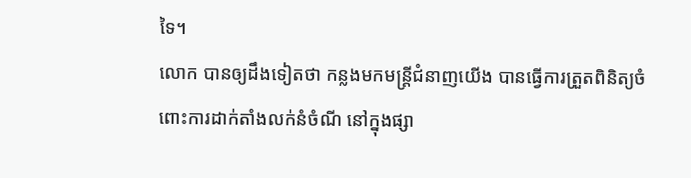ទៃ។
លោក បានឲ្យដឹងទៀតថា កន្លងមកមន្ត្រីជំនាញយើង បានធ្វើការត្រួតពិនិត្យចំពោះការដាក់តាំងលក់នំចំណី នៅក្នុងផ្សា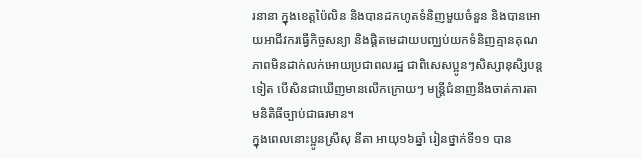រនានា ក្នុងខេត្តប៉ៃលិន និងបានដកហូតទំនិញមួយចំនួន និងបានអោយអាជីវករធ្វើកិច្ចសន្យា និងផ្តិតមេដាយបញ្ឈប់យកទំនិញគ្មានគុណភាពមិនដាក់លក់អោយប្រជាពលរដ្ឋ ជាពិសេសប្អូនៗសិស្សានុសិ្សបន្តទៀត បើសិនជាឃើញមានលើកក្រោយៗ មន្ត្រីជំនាញនឹងចាត់ការតាមនិតិធីច្បាប់ជាធរមាន។
ក្នុងពេលនោះប្អូនស្រីសុ នីតា អាយុ១៦ឆ្នាំ រៀនថ្នាក់ទី១១ បាន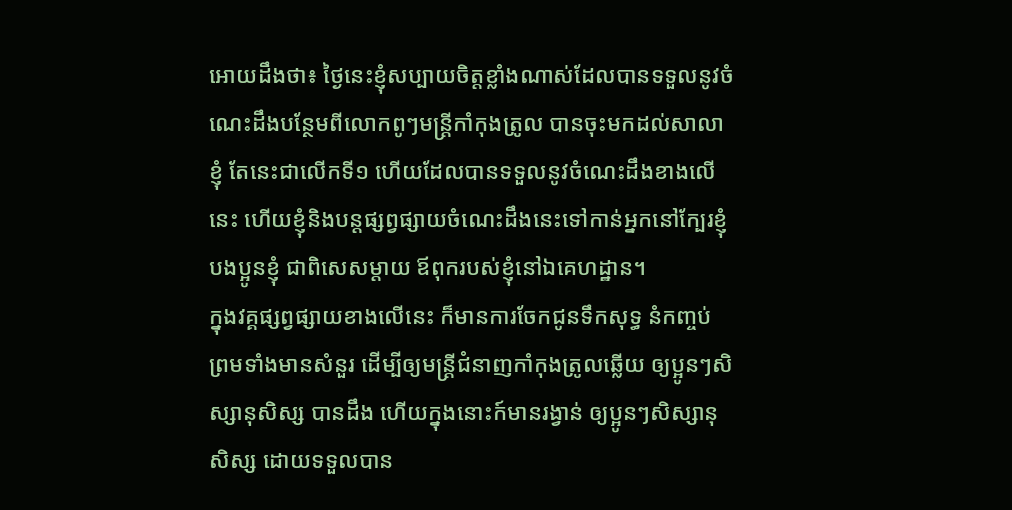អោយដឹងថា៖ ថ្ងៃនេះខ្ញុំសប្បាយចិត្តខ្លាំងណាស់ដែលបានទទួលនូវចំណេះដឹងបន្ថែមពីលោកពូៗមន្ត្រីកាំកុងត្រូល បានចុះមកដល់សាលាខ្ញុំ តែនេះជាលើកទី១ ហើយដែលបានទទួលនូវចំណេះដឹងខាងលើនេះ ហើយខ្ញុំនិងបន្តផ្សព្វផ្សាយចំណេះដឹងនេះទៅកាន់អ្នកនៅក្បែរខ្ញុំ បងប្អូនខ្ញុំ ជាពិសេសម្តាយ ឪពុករបស់ខ្ញុំនៅឯគេហដ្ឋាន។
ក្នុងវគ្គផ្សព្វផ្សាយខាងលើនេះ ក៏មានការចែកជូនទឹកសុទ្ធ នំកញ្ចប់ ព្រមទាំងមានសំនួរ ដើម្បីឲ្យមន្ត្រីជំនាញកាំកុងត្រូលឆ្លើយ ឲ្យប្អូនៗសិស្សានុសិស្ស បានដឹង ហើយក្នុងនោះក៍មានរង្វាន់ ឲ្យប្អូនៗសិស្សានុសិស្ស ដោយទទួលបាន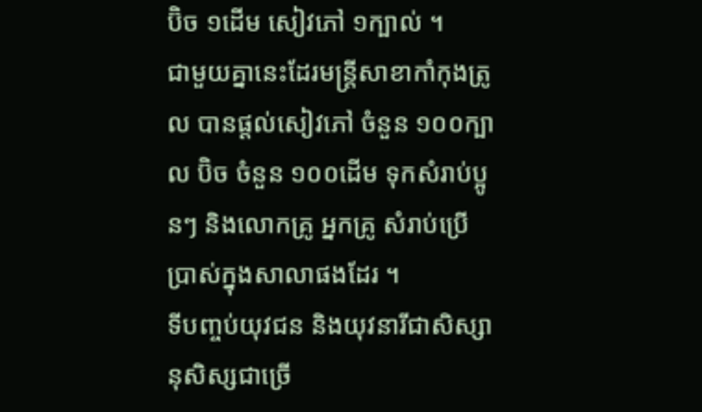ប៊ិច ១ដើម សៀវភៅ ១ក្បាល់ ។
ជាមួយគ្នានេះដែរមន្ត្រីសាខាកាំកុងត្រូល បានផ្តល់សៀវភៅ ចំនួន ១០០ក្បាល ប៊ិច ចំនួន ១០០ដើម ទុកសំរាប់ប្អូនៗ និងលោកគ្រូ អ្នកគ្រូ សំរាប់ប្រើប្រាស់ក្នុងសាលាផងដែរ ។
ទីបញ្ចប់យុវជន និងយុវនារីជាសិស្សានុសិស្សជាច្រើ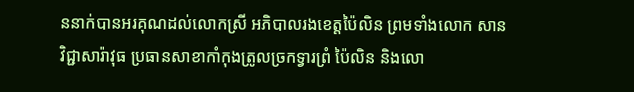ននាក់បានអរគុណដល់លោកស្រី អភិបាលរងខេត្តប៉ៃលិន ព្រមទាំងលោក សាន វិជ្ជាសារ៉ាវុធ ប្រធានសាខាកាំកុងត្រូលច្រកទ្វារព្រំ ប៉ៃលិន និងលោ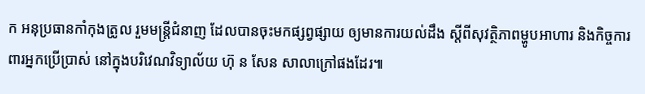ក អនុប្រធានកាំកុងត្រូល រួមមន្ត្រីជំនាញ ដែលបានចុះមកផ្សព្វផ្សាយ ឲ្យមានការយល់ដឹង ស្ដីពីសុវត្ថិភាពម្ហូបអាហារ និងកិច្ចការពារអ្នកប្រើប្រាស់ នៅក្នុងបរិវេណវិទ្យាល័យ ហ៊ុ ន សែន សាលាក្រៅផងដែរ៕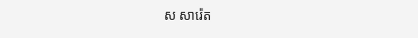ស សារ៉េត